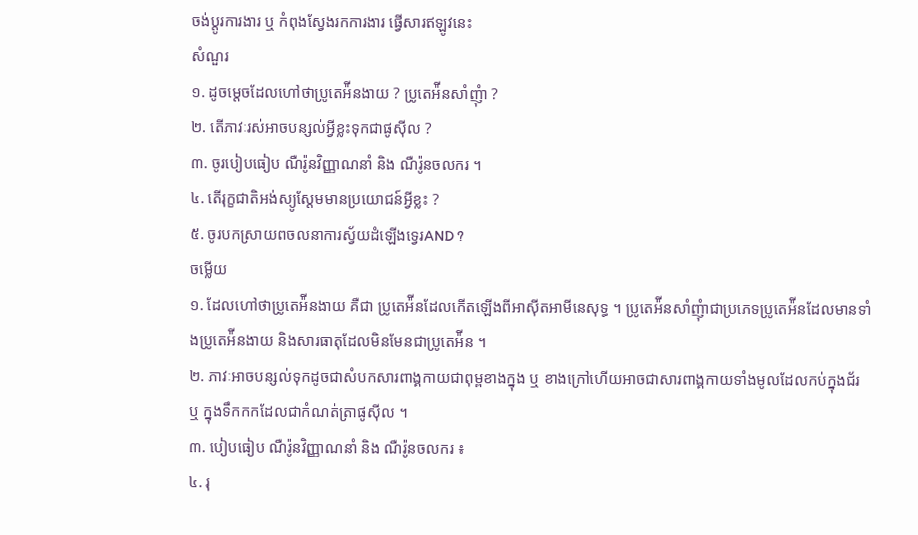ចង់ប្តូរការងារ ឬ កំពុងស្វែងរកការងារ ផ្វើសារឥឡូវនេះ
សំណួរ
១. ដូចម្ដេចដែលហៅថាប្រូតេអ៉ីនងាយ ? ប្រូតេអ៉ីនសាំញុំា ?
២. តើភាវៈរស់អាចបន្សល់អ្វីខ្លះទុកជាផូស៊ីល ?
៣. ចូរបៀបធៀប ណឺរ៉ូនវិញ្ញាណនាំ និង ណឺរ៉ូនចលករ ។
៤. តើរុក្ខជាតិអង់ស្យូស្ដែមមានប្រយោជន៍អ្វីខ្លះ ?
៥. ចូរបកស្រាយពចលនាការស្វ័យដំឡើងទ្វេរAND ?
ចម្លើយ
១. ដែលហៅថាប្រូតេអ៉ីនងាយ គឺជា ប្រូតេអ៉ីនដែលកើតឡើងពីអាស៊ីតអាមីនេសុទ្ធ ។ ប្រូតេអ៉ីនសាំញុំាជាប្រភេទប្រូតេអ៉ីនដែលមានទាំងប្រូតេអ៉ីនងាយ និងសារធាតុដែលមិនមែនជាប្រូតេអ៉ីន ។
២. ភាវៈអាចបន្សល់ទុកដូចជាសំបកសារពាង្គកាយជាពុម្ពខាងក្នុង ឬ ខាងក្រៅហើយអាចជាសារពាង្គកាយទាំងមូលដែលកប់ក្នុងជ័រ ឬ ក្នុងទឹកកកដែលជាកំណត់ត្រាផូស៊ីល ។
៣. បៀបធៀប ណឺរ៉ូនវិញ្ញាណនាំ និង ណឺរ៉ូនចលករ ៖
៤. រុ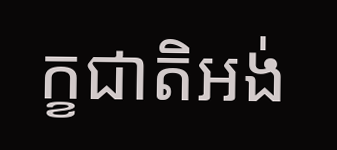ក្ខជាតិអង់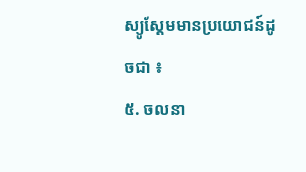ស្យូស្ដែមមានប្រយោជន៍ដូចជា ៖
៥. ចលនា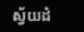ស្វ័យដំ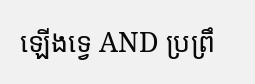ឡើងទ្វេ AND ប្រព្រឹ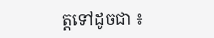ត្តទៅដូចជា ៖